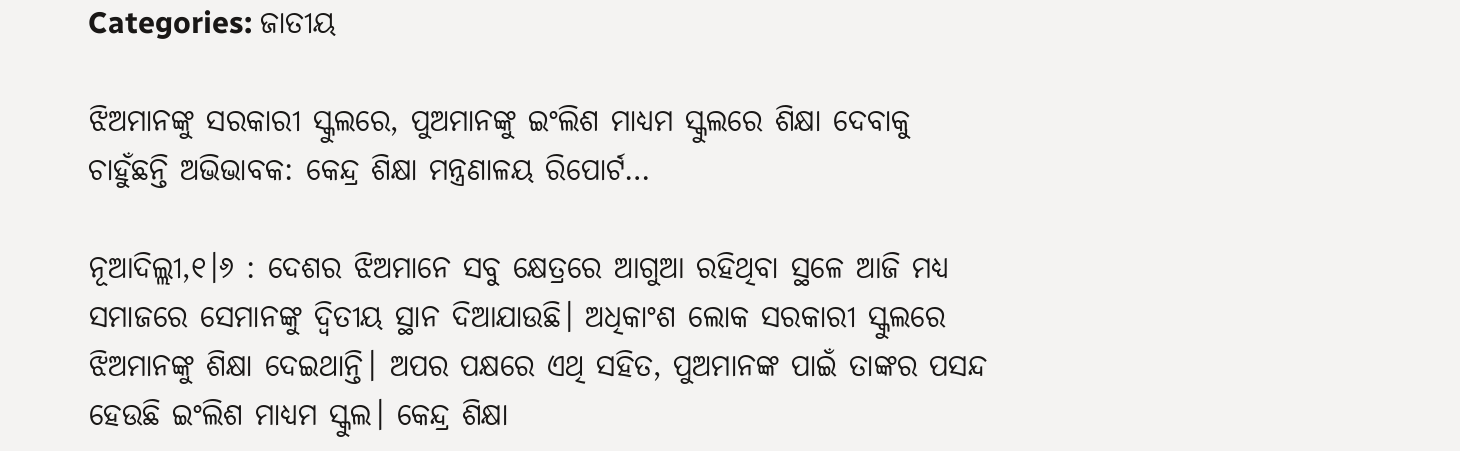Categories: ଜାତୀୟ

ଝିଅମାନଙ୍କୁ ସରକାରୀ ସ୍କୁଲରେ, ପୁଅମାନଙ୍କୁ ଇଂଲିଶ ମାଧ୍ୟମ ସ୍କୁଲରେ ଶିକ୍ଷା ଦେବାକୁ ଚାହୁଁଛନ୍ତି ଅଭିଭାବକ: କେନ୍ଦ୍ର ଶିକ୍ଷା ମନ୍ତ୍ରଣାଳୟ ରିପୋର୍ଟ…

ନୂଆଦିଲ୍ଲୀ,୧।୬ : ଦେଶର ଝିଅମାନେ ସବୁ କ୍ଷେତ୍ରରେ ଆଗୁଆ ରହିଥିବା ସ୍ଥଳେ ଆଜି ମଧ୍ୟ ସମାଜରେ ସେମାନଙ୍କୁ ଦ୍ୱିତୀୟ ସ୍ଥାନ ଦିଆଯାଉଛି। ଅଧିକାଂଶ ଲୋକ ସରକାରୀ ସ୍କୁଲରେ ଝିଅମାନଙ୍କୁ ଶିକ୍ଷା ଦେଇଥାନ୍ତି। ଅପର ପକ୍ଷରେ ଏଥି ସହିତ, ପୁଅମାନଙ୍କ ପାଇଁ ତାଙ୍କର ପସନ୍ଦ ହେଉଛି ଇଂଲିଶ ମାଧ୍ୟମ ସ୍କୁଲ। କେନ୍ଦ୍ର ଶିକ୍ଷା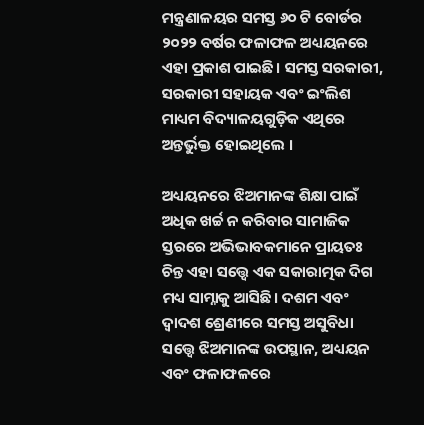ମନ୍ତ୍ରଣାଳୟର ସମସ୍ତ ୬୦ ଟି ବୋର୍ଡର ୨୦୨୨ ବର୍ଷର ଫଳାଫଳ ଅଧ୍ୟୟନରେ ଏହା ପ୍ରକାଶ ପାଇଛି। ସମସ୍ତ ସରକାରୀ, ସରକାରୀ ସହାୟକ ଏବଂ ଇଂଲିଶ ମାଧ୍ୟମ ବିଦ୍ୟାଳୟଗୁଡ଼ିକ ଏଥିରେ ଅନ୍ତର୍ଭୁକ୍ତ ହୋଇଥିଲେ ।

ଅଧ୍ୟୟନରେ ଝିଅମାନଙ୍କ ଶିକ୍ଷା ପାଇଁ ଅଧିକ ଖର୍ଚ୍ଚ ନ କରିବାର ସାମାଜିକ ସ୍ତରରେ ଅଭିଭାବକମାନେ ପ୍ରାୟତଃ ଚିନ୍ତ ଏହା ସତ୍ତ୍ୱେ ଏକ ସକାରାତ୍ମକ ଦିଗ ମଧ୍ୟ ସାମ୍ନାକୁ ଆସିଛି। ଦଶମ ଏବଂ ଦ୍ୱାଦଶ ଶ୍ରେଣୀରେ ସମସ୍ତ ଅସୁବିଧା ସତ୍ତ୍ୱେ ଝିଅମାନଙ୍କ ଉପସ୍ଥାନ, ଅଧ୍ୟୟନ ଏବଂ ଫଳାଫଳରେ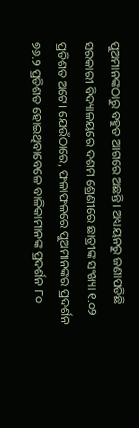ପୁଅମାନଙ୍କଠାରୁ ବହୁତ ଆଗରେ ଅଛନ୍ତି। ଅଧ୍ୟୟନରୁ ଜଣାପଡିଛି ସରକାରୀ ବିଦ୍ୟାଳୟରେ ଦଶମ ଶ୍ରେଣୀରେ ଛାତ୍ରୀଙ୍କ ସଂଖ୍ୟା ୧.୦୨ ପ୍ରତିଶତ ଅଟେ। ଯେଉଁଠାରେ, ଫଳାଫଳରେ ପୁଅମାନଙ୍କର ପ୍ରଦର୍ଶନ ୭୬.୨ ପ୍ରତିଶତ ହୋଇଥିବାବେଳେ ବାଳିକାମାନଙ୍କ ପ୍ରଦର୍ଶନ ୮୦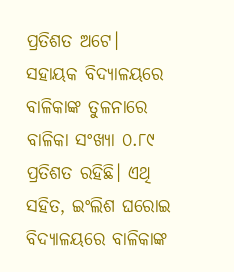ପ୍ରତିଶତ ଅଟେ। ସହାୟକ ବିଦ୍ୟାଳୟରେ ବାଳିକାଙ୍କ ତୁଳନାରେ ବାଳିକା ସଂଖ୍ୟା ୦.୮୯ ପ୍ରତିଶତ ରହିଛି। ଏଥି ସହିତ, ଇଂଲିଶ ଘରୋଇ ବିଦ୍ୟାଳୟରେ ବାଳିକାଙ୍କ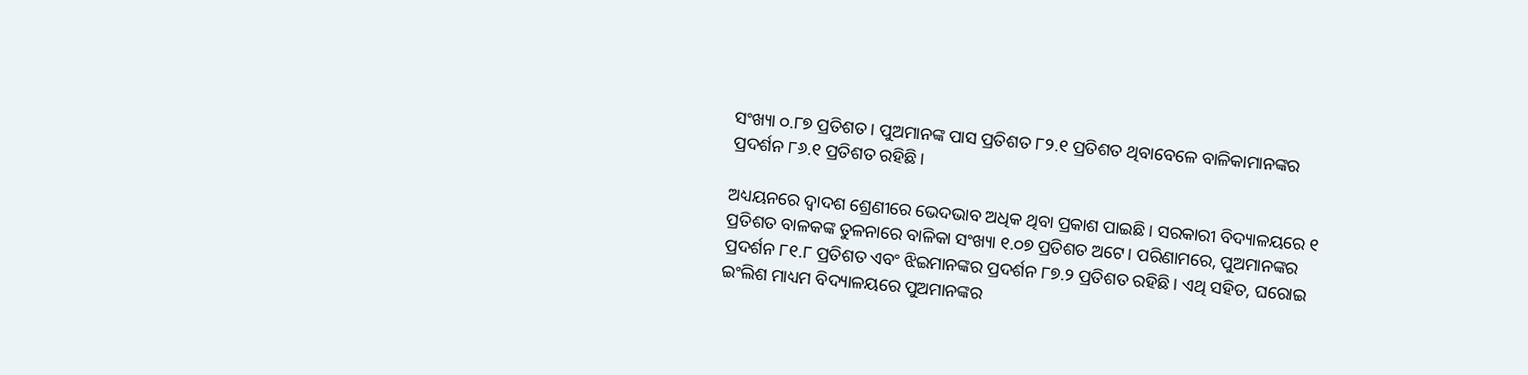ସଂଖ୍ୟା ୦.୮୭ ପ୍ରତିଶତ। ପୁଅମାନଙ୍କ ପାସ ପ୍ରତିଶତ ୮୨.୧ ପ୍ରତିଶତ ଥିବାବେଳେ ବାଳିକାମାନଙ୍କର ପ୍ରଦର୍ଶନ ୮୬.୧ ପ୍ରତିଶତ ରହିଛି।

ଅଧ୍ୟୟନରେ ଦ୍ୱାଦଶ ଶ୍ରେଣୀରେ ଭେଦଭାବ ଅଧିକ ଥିବା ପ୍ରକାଶ ପାଇଛି। ସରକାରୀ ବିଦ୍ୟାଳୟରେ ୧ ପ୍ରତିଶତ ବାଳକଙ୍କ ତୁଳନାରେ ବାଳିକା ସଂଖ୍ୟା ୧.୦୭ ପ୍ରତିଶତ ଅଟେ। ପରିଣାମରେ, ପୁଅମାନଙ୍କର ପ୍ରଦର୍ଶନ ୮୧.୮ ପ୍ରତିଶତ ଏବଂ ଝିଇମାନଙ୍କର ପ୍ରଦର୍ଶନ ୮୭.୨ ପ୍ରତିଶତ ରହିଛି। ଏଥି ସହିତ, ଘରୋଇ ଇଂଲିଶ ମାଧ୍ୟମ ବିଦ୍ୟାଳୟରେ ପୁଅମାନଙ୍କର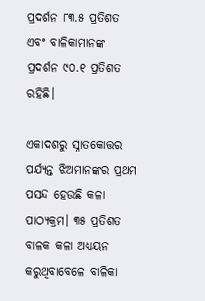ପ୍ରଦର୍ଶନ ୮୩.୫ ପ୍ରତିଶତ ଏବଂ ବାଳିକାମାନଙ୍କ ପ୍ରଦର୍ଶନ ୯୦.୧ ପ୍ରତିଶତ ରହିଛି।

ଏକାଦଶରୁ ସ୍ନାତକୋତ୍ତର ପର୍ଯ୍ୟନ୍ତ ଝିଅମାନଙ୍କର ପ୍ରଥମ ପସନ୍ଦ ହେଉଛି କଳା ପାଠ୍ୟକ୍ରମ। ୩୫ ପ୍ରତିଶତ ବାଳକ କଳା ଅଧ୍ୟୟନ କରୁଥିବାବେଳେ ବାଳିକା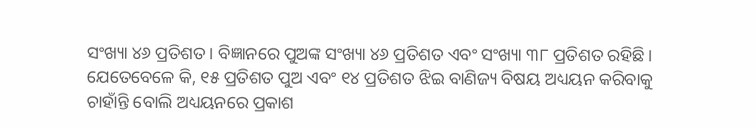ସଂଖ୍ୟା ୪୬ ପ୍ରତିଶତ। ବିଜ୍ଞାନରେ ପୁଅଙ୍କ ସଂଖ୍ୟା ୪୬ ପ୍ରତିଶତ ଏବଂ ସଂଖ୍ୟା ୩୮ ପ୍ରତିଶତ ରହିଛି। ଯେତେବେଳେ କି, ୧୫ ପ୍ରତିଶତ ପୁଅ ଏବଂ ୧୪ ପ୍ରତିଶତ ଝିଇ ବାଣିଜ୍ୟ ବିଷୟ ଅଧ୍ୟୟନ କରିବାକୁ ଚାହାଁନ୍ତି ବୋଲି ଅଧ୍ୟୟନରେ ପ୍ରକାଶ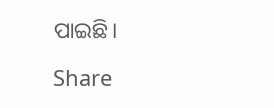ପାଇଛି।

Share